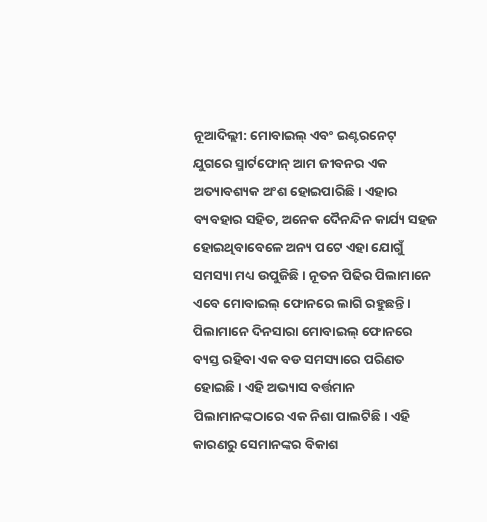ନୂଆଦିଲ୍ଲୀ: ମୋବାଇଲ୍ ଏବଂ ଇଣ୍ଟରନେଟ୍ ଯୁଗରେ ସ୍ମାର୍ଟଫୋନ୍ ଆମ ଜୀବନର ଏକ ଅତ୍ୟାବଶ୍ୟକ ଅଂଶ ହୋଇପାରିଛି। ଏହାର ବ୍ୟବହାର ସହିତ, ଅନେକ ଦୈନନ୍ଦିନ କାର୍ଯ୍ୟ ସହଜ ହୋଇଥିବାବେଳେ ଅନ୍ୟ ପଟେ ଏହା ଯୋଗୁଁ ସମସ୍ୟା ମଧ୍ୟ ଉପୁଜିଛି। ନୂତନ ପିଢିର ପିଲାମାନେ ଏବେ ମୋବାଇଲ୍ ଫୋନରେ ଲାଗି ରହୁଛନ୍ତି। ପିଲାମାନେ ଦିନସାରା ମୋବାଇଲ୍ ଫୋନରେ ବ୍ୟସ୍ତ ରହିବା ଏକ ବଡ ସମସ୍ୟାରେ ପରିଣତ ହୋଇଛି। ଏହି ଅଭ୍ୟାସ ବର୍ତ୍ତମାନ ପିଲାମାନଙ୍କଠାରେ ଏକ ନିଶା ପାଲଟିଛି। ଏହି କାରଣରୁ ସେମାନଙ୍କର ବିକାଶ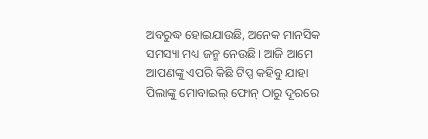ଅବରୁଦ୍ଧ ହୋଇଯାଉଛି, ଅନେକ ମାନସିକ ସମସ୍ୟା ମଧ୍ୟ ଜନ୍ମ ନେଉଛି। ଆଜି ଆମେ ଆପଣଙ୍କୁ ଏପରି କିଛି ଟିପ୍ସ କହିବୁ ଯାହା ପିଲାଙ୍କୁ ମୋବାଇଲ୍ ଫୋନ୍ ଠାରୁ ଦୂରରେ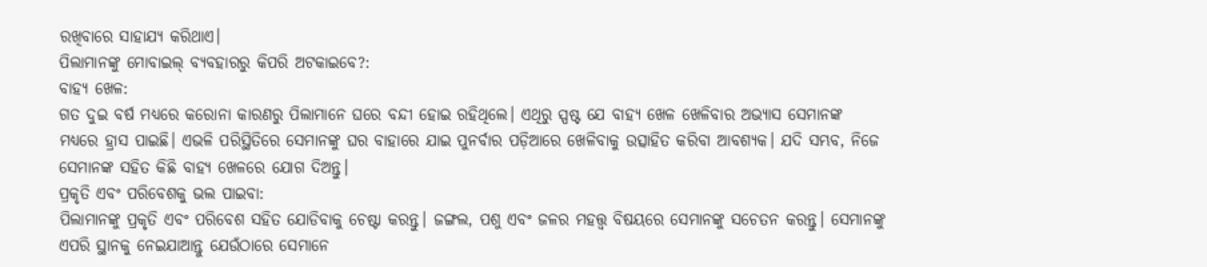ରଖିବାରେ ସାହାଯ୍ୟ କରିଥାଏ।
ପିଲାମାନଙ୍କୁ ମୋବାଇଲ୍ ବ୍ୟବହାରରୁ କିପରି ଅଟକାଇବେ?:
ବାହ୍ୟ ଖେଳ:
ଗତ ଦୁଇ ବର୍ଷ ମଧ୍ୟରେ କରୋନା କାରଣରୁ ପିଲାମାନେ ଘରେ ବନ୍ଦୀ ହୋଇ ରହିଥିଲେ। ଏଥିରୁ ସ୍ପଷ୍ଟ ଯେ ବାହ୍ୟ ଖେଳ ଖେଳିବାର ଅଭ୍ୟାସ ସେମାନଙ୍କ ମଧ୍ୟରେ ହ୍ରାସ ପାଇଛି। ଏଭଳି ପରିସ୍ଥିତିରେ ସେମାନଙ୍କୁ ଘର ବାହାରେ ଯାଇ ପୁନର୍ବାର ପଡ଼ିଆରେ ଖେଳିବାକୁ ଉତ୍ସାହିତ କରିବା ଆବଶ୍ୟକ। ଯଦି ସମ୍ଭବ, ନିଜେ ସେମାନଙ୍କ ସହିତ କିଛି ବାହ୍ୟ ଖେଳରେ ଯୋଗ ଦିଅନ୍ତୁ।
ପ୍ରକୃତି ଏବଂ ପରିବେଶକୁ ଭଲ ପାଇବା:
ପିଲାମାନଙ୍କୁ ପ୍ରକୃତି ଏବଂ ପରିବେଶ ସହିତ ଯୋଡିବାକୁ ଚେଷ୍ଟା କରନ୍ତୁ। ଜଙ୍ଗଲ, ପଶୁ ଏବଂ ଜଳର ମହତ୍ତ୍ୱ ବିଷୟରେ ସେମାନଙ୍କୁ ସଚେତନ କରନ୍ତୁ। ସେମାନଙ୍କୁ ଏପରି ସ୍ଥାନକୁ ନେଇଯାଆନ୍ତୁ ଯେଉଁଠାରେ ସେମାନେ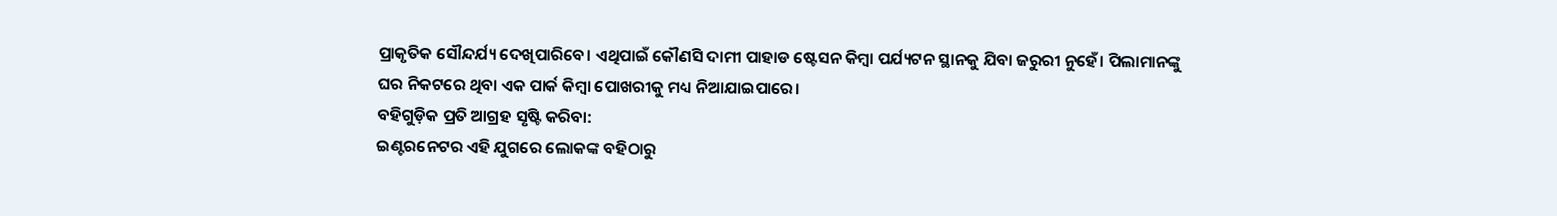ପ୍ରାକୃତିକ ସୌନ୍ଦର୍ଯ୍ୟ ଦେଖିପାରିବେ। ଏଥିପାଇଁ କୌଣସି ଦାମୀ ପାହାଡ ଷ୍ଟେସନ କିମ୍ବା ପର୍ଯ୍ୟଟନ ସ୍ଥାନକୁ ଯିବା ଜରୁରୀ ନୁହେଁ। ପିଲାମାନଙ୍କୁ ଘର ନିକଟରେ ଥିବା ଏକ ପାର୍କ କିମ୍ବା ପୋଖରୀକୁ ମଧ୍ୟ ନିଆଯାଇପାରେ।
ବହିଗୁଡ଼ିକ ପ୍ରତି ଆଗ୍ରହ ସୃଷ୍ଟି କରିବା:
ଇଣ୍ଟରନେଟର ଏହି ଯୁଗରେ ଲୋକଙ୍କ ବହିଠାରୁ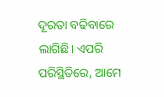ଦୂରତା ବଢିବାରେ ଲାଗିଛି। ଏପରି ପରିସ୍ଥିତିରେ, ଆମେ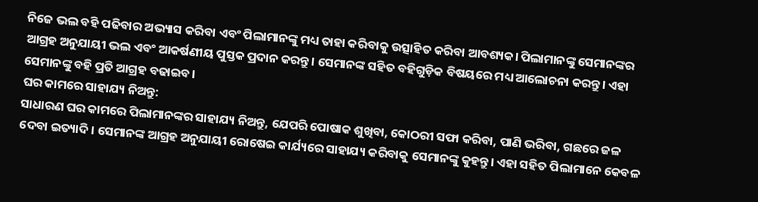ନିଜେ ଭଲ ବହି ପଢିବାର ଅଭ୍ୟାସ କରିବା ଏବଂ ପିଲାମାନଙ୍କୁ ମଧ୍ୟ ତାହା କରିବାକୁ ଉତ୍ସାହିତ କରିବା ଆବଶ୍ୟକ। ପିଲାମାନଙ୍କୁ ସେମାନଙ୍କର ଆଗ୍ରହ ଅନୁଯାୟୀ ଭଲ ଏବଂ ଆକର୍ଷଣୀୟ ପୁସ୍ତକ ପ୍ରଦାନ କରନ୍ତୁ। ସେମାନଙ୍କ ସହିତ ବହିଗୁଡ଼ିକ ବିଷୟରେ ମଧ୍ୟ ଆଲୋଚନା କରନ୍ତୁ। ଏହା ସେମାନଙ୍କୁ ବହି ପ୍ରତି ଆଗ୍ରହ ବଢାଇବ।
ଘର କାମରେ ସାହାଯ୍ୟ ନିଅନ୍ତୁ:
ସାଧାରଣ ଘର କାମରେ ପିଲାମାନଙ୍କର ସାହାଯ୍ୟ ନିଅନ୍ତୁ, ଯେପରି ପୋଷାକ ଶୁଖିବା, କୋଠରୀ ସଫା କରିବା, ପାଣି ଭରିବା, ଗଛରେ ଜଳ ଦେବା ଇତ୍ୟାଦି। ସେମାନଙ୍କ ଆଗ୍ରହ ଅନୁଯାୟୀ ରୋଷେଇ କାର୍ଯ୍ୟରେ ସାହାଯ୍ୟ କରିବାକୁ ସେମାନଙ୍କୁ କୁହନ୍ତୁ। ଏହା ସହିତ ପିଲାମାନେ କେବଳ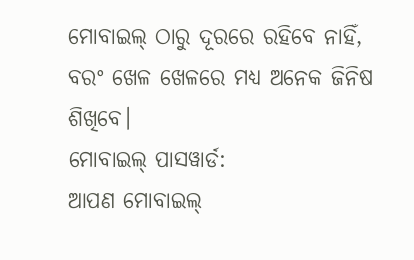ମୋବାଇଲ୍ ଠାରୁ ଦୂରରେ ରହିବେ ନାହିଁ, ବରଂ ଖେଳ ଖେଳରେ ମଧ୍ୟ ଅନେକ ଜିନିଷ ଶିଖିବେ।
ମୋବାଇଲ୍ ପାସୱାର୍ଡ:
ଆପଣ ମୋବାଇଲ୍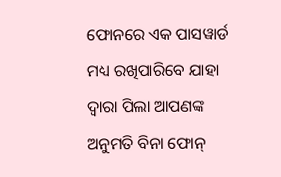ଫୋନରେ ଏକ ପାସୱାର୍ଡ ମଧ୍ୟ ରଖିପାରିବେ ଯାହା ଦ୍ଵାରା ପିଲା ଆପଣଙ୍କ ଅନୁମତି ବିନା ଫୋନ୍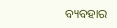ବ୍ୟବହାର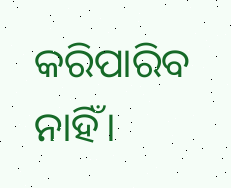କରିପାରିବ ନାହିଁ।